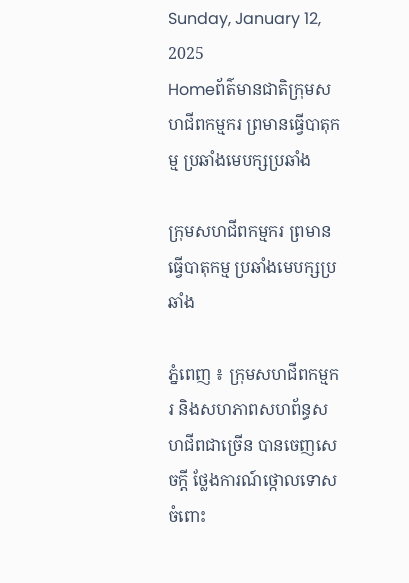Sunday, January 12, 2025
Homeព័ត៌មានជាតិក្រុមសហជីពកម្មករ ព្រមានធ្វើបាតុកម្ម ប្រឆាំងមេបក្សប្រឆាំង

ក្រុមសហជីពកម្មករ ព្រមានធ្វើបាតុកម្ម ប្រឆាំងមេបក្សប្រឆាំង

ភ្នំពេញ ៖ ក្រុមសហជីពកម្មករ និងសហភាពសហព័ន្ធសហជីពជាច្រើន បានចេញសេចក្តី ថ្លែងការណ៍ថ្កោលទោសចំពោះ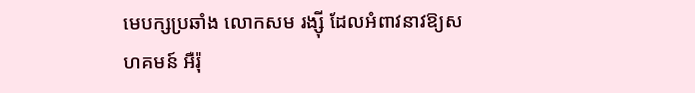មេបក្សប្រឆាំង លោកសម រង្ស៊ី ដែលអំពាវនាវឱ្យសហគមន៍ អឺរ៉ុ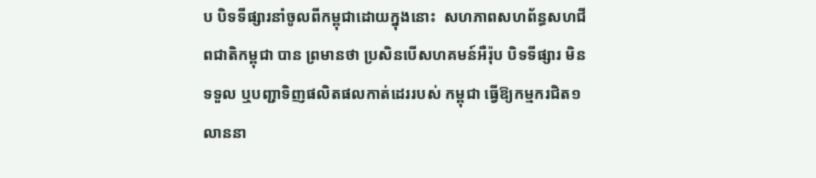ប បិទទីផ្សារនាំចូលពីកម្ពុជាដោយក្នុងនោះ  សហភាពសហព័ន្ធសហជីពជាតិកម្ពុជា បាន ព្រមានថា ប្រសិនបើសហគមន៍អឺរ៉ុប បិទទីផ្សារ មិនទទួល ឬបញ្ជាទិញផលិតផលកាត់ដេររបស់ កម្ពុជា ធ្វើឱ្យកម្មករជិត១លាននា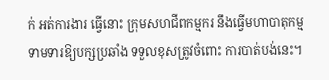ក់ អត់ការងារ ធ្វើនោះ ក្រុមសហជីពកម្មករ នឹងធ្វើមហាបាតុកម្ម ទាមទារឱ្យបក្សប្រឆាំង ទទួលខុសត្រូវចំពោះ ការបាត់បង់នេះ។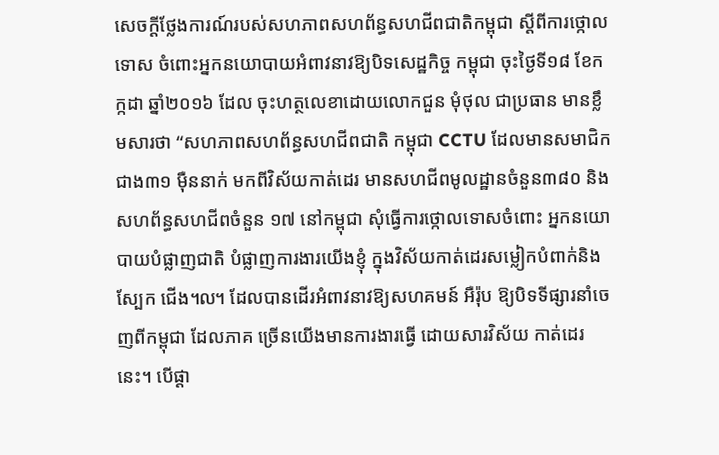សេចក្តីថ្លែងការណ៍របស់សហភាពសហព័ន្ធសហជីពជាតិកម្ពុជា ស្តីពីការថ្កោលទោស ចំពោះអ្នកនយោបាយអំពាវនាវឱ្យបិទសេដ្ឋកិច្ច កម្ពុជា ចុះថ្ងៃទី១៨ ខែកក្កដា ឆ្នាំ២០១៦ ដែល ចុះហត្ថលេខាដោយលោកជួន មុំថុល ជាប្រធាន មានខ្លឹមសារថា “សហភាពសហព័ន្ធសហជីពជាតិ កម្ពុជា CCTU ដែលមានសមាជិកជាង៣១ ម៉ឺននាក់ មកពីវិស័យកាត់ដេរ មានសហជីពមូលដ្ឋានចំនួន៣៨០ និងសហព័ន្ធសហជីពចំនួន ១៧ នៅកម្ពុជា សុំធ្វើការថ្កោលទោសចំពោះ អ្នកនយោបាយបំផ្លាញជាតិ បំផ្លាញការងារយើងខ្ញុំ ក្នុងវិស័យកាត់ដេរសម្លៀកបំពាក់និងស្បែក ជើង៘ ដែលបានដើរអំពាវនាវឱ្យសហគមន៍ អឺរ៉ុប ឱ្យបិទទីផ្សារនាំចេញពីកម្ពុជា ដែលភាគ ច្រើនយើងមានការងារធ្វើ ដោយសារវិស័យ កាត់ដេរនេះ។ បើផ្តា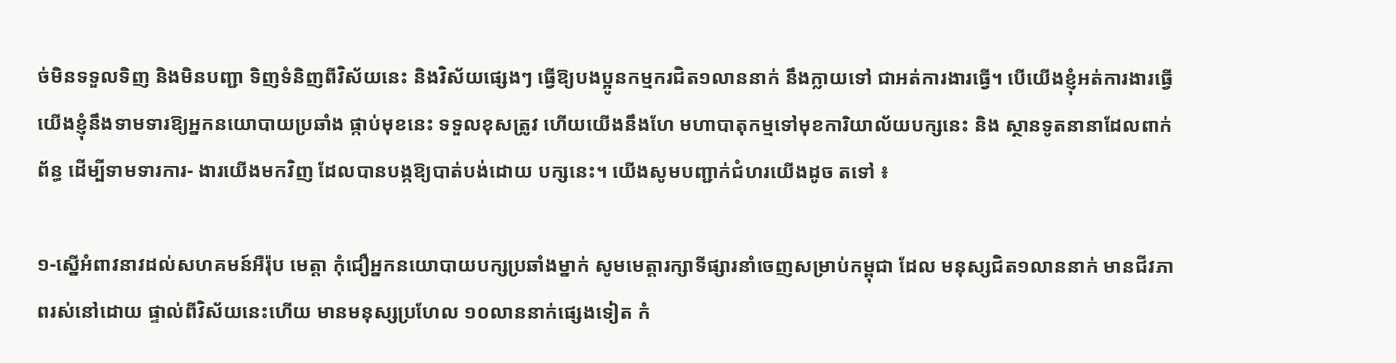ច់មិនទទួលទិញ និងមិនបញ្ជា ទិញទំនិញពីវិស័យនេះ និងវិស័យផ្សេងៗ ធ្វើឱ្យបងប្អូនកម្មករជិត១លាននាក់ នឹងក្លាយទៅ ជាអត់ការងារធ្វើ។ បើយើងខ្ញុំអត់ការងារធ្វើ យើងខ្ញុំនឹងទាមទារឱ្យអ្នកនយោបាយប្រឆាំង ផ្កាប់មុខនេះ ទទួលខុសត្រូវ ហើយយើងនឹងហែ មហាបាតុកម្មទៅមុខការិយាល័យបក្សនេះ និង ស្ថានទូតនានាដែលពាក់ព័ន្ធ ដើម្បីទាមទារការ- ងារយើងមកវិញ ដែលបានបង្កឱ្យបាត់បង់ដោយ បក្សនេះ។ យើងសូមបញ្ជាក់ជំហរយើងដូច តទៅ ៖

១-ស្នើអំពាវនាវដល់សហគមន៍អឺរ៉ុប មេត្តា កុំជឿអ្នកនយោបាយបក្សប្រឆាំងម្នាក់ សូមមេត្តារក្សាទីផ្សារនាំចេញសម្រាប់កម្ពុជា ដែល មនុស្សជិត១លាននាក់ មានជីវភាពរស់នៅដោយ ផ្ទាល់ពីវិស័យនេះហើយ មានមនុស្សប្រហែល ១០លាននាក់ផ្សេងទៀត កំ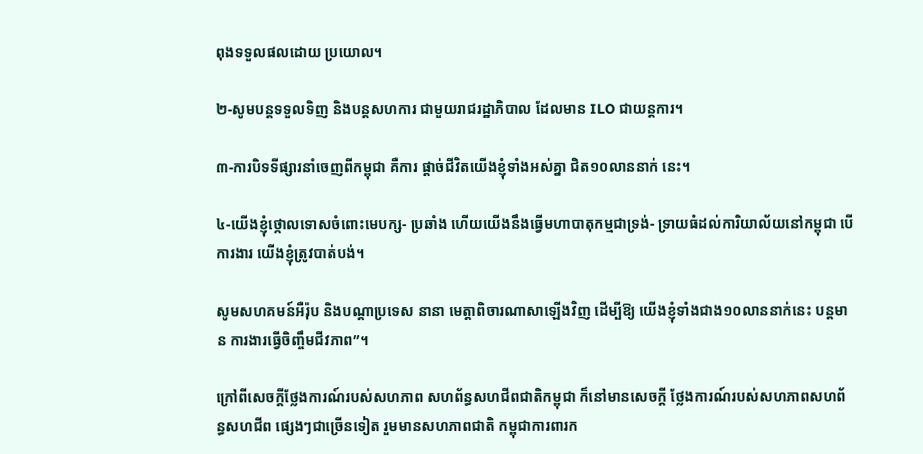ពុងទទួលផលដោយ ប្រយោល។

២-សូមបន្តទទួលទិញ និងបន្តសហការ ជាមួយរាជរដ្ឋាភិបាល ដែលមាន ILO ជាយន្តការ។

៣-ការបិទទីផ្សារនាំចេញពីកម្ពុជា គឺការ ផ្តាច់ជីវិតយើងខ្ញុំទាំងអស់គ្នា ជិត១០លាននាក់ នេះ។

៤-យើងខ្ញុំថ្កោលទោសចំពោះមេបក្ស- ប្រឆាំង ហើយយើងនឹងធ្វើមហាបាតុកម្មជាទ្រង់- ទ្រាយធំដល់ការិយាល័យនៅកម្ពុជា បើការងារ យើងខ្ញុំត្រូវបាត់បង់។

សូមសហគមន៍អឺរ៉ុប និងបណ្តាប្រទេស នានា មេត្តាពិចារណាសាឡើងវិញ ដើម្បីឱ្យ យើងខ្ញុំទាំងជាង១០លាននាក់នេះ បន្តមាន ការងារធ្វើចិញ្ចឹមជីវភាព”។

ក្រៅពីសេចក្តីថ្លែងការណ៍របស់សហភាព សហព័ន្ធសហជីពជាតិកម្ពុជា ក៏នៅមានសេចក្តី ថ្លែងការណ៍របស់សហភាពសហព័ន្ធសហជីព ផ្សេងៗជាច្រើនទៀត រួមមានសហភាពជាតិ កម្ពុជាការពារក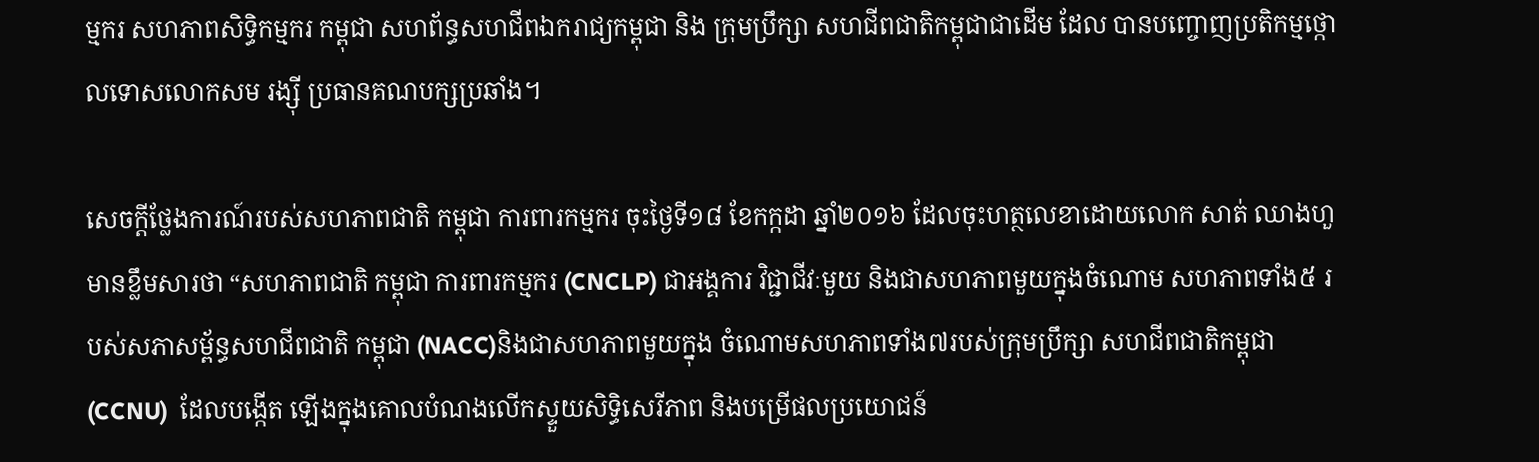ម្មករ សហភាពសិទ្ធិកម្មករ កម្ពុជា សហព័ន្ធសហជីពឯករាជ្យកម្ពុជា និង ក្រុមប្រឹក្សា សហជីពជាតិកម្ពុជាជាដើម ដែល បានបញ្ចោញប្រតិកម្មថ្កោលទោសលោកសម រង្ស៊ី ប្រធានគណបក្សប្រឆាំង។

សេចក្តីថ្លែងការណ៍របស់សហភាពជាតិ កម្ពុជា ការពារកម្មករ ចុះថ្ងៃទី១៨ ខែកក្កដា ឆ្នាំ២០១៦ ដែលចុះហត្ថលេខាដោយលោក សាត់ ឈាងហួ មានខ្លឹមសារថា “សហភាពជាតិ កម្ពុជា ការពារកម្មករ (CNCLP) ជាអង្គការ វិជ្ជាជីវៈមួយ និងជាសហភាពមួយក្នុងចំណោម សហភាពទាំង៥ របស់សភាសម្ព័ន្ធសហជីពជាតិ កម្ពុជា (NACC)និងជាសហភាពមួយក្នុង ចំណោមសហភាពទាំង៧របស់ក្រុមប្រឹក្សា សហជីពជាតិកម្ពុជា (CCNU)  ដែលបង្កើត ឡើងក្នុងគោលបំណងលើកស្ទួយសិទ្ធិសេរីភាព និងបម្រើផលប្រយោជន៍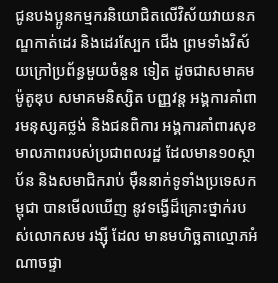ជូនបងប្អូនកម្មករនិយោជិតលើវិស័យវាយនភណ្ឌកាត់ដេរ និងដេរស្បែក ជើង ព្រមទាំងវិស័យក្រៅប្រព័ន្ធមួយចំនួន ទៀត ដូចជាសមាគមម៉ូតូឌុប សមាគមនិស្សិត បញ្ញវន្ត អង្គការគាំពារមនុស្សគថ្លង់ និងជនពិការ អង្គការគាំពារសុខមាលភាពរបស់ប្រជាពលរដ្ឋ ដែលមាន១០ស្ថាប័ន និងសមាជិករាប់ ម៉ឺននាក់ទូទាំងប្រទេសកម្ពុជា បានមើលឃើញ នូវទង្វើដ៏គ្រោះថ្នាក់របស់លោកសម រង្ស៊ី ដែល មានមហិច្ឆតាល្មោភអំណាចផ្ទា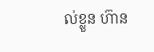ល់ខ្លួន ហ៊ាន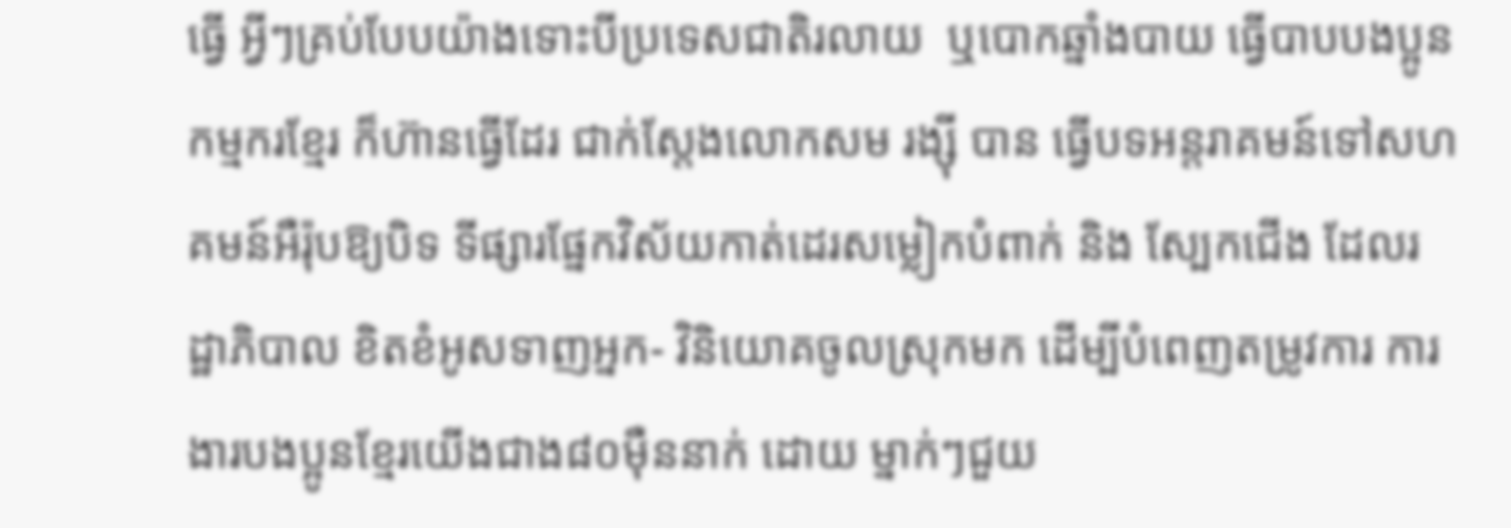ធ្វើ អ្វីៗគ្រប់បែបយ៉ាងទោះបីប្រទេសជាតិរលាយ  ឬបោកឆ្នាំងបាយ ធ្វើបាបបងប្អូនកម្មករខ្មែរ ក៏ហ៊ានធ្វើដែរ ជាក់ស្តែងលោកសម រង្ស៊ី បាន ធ្វើបទអន្តរាគមន៍ទៅសហគមន៍អឺរ៉ុបឱ្យបិទ ទីផ្សារផ្នែកវិស័យកាត់ដេរសម្លៀកបំពាក់ និង ស្បែកជើង ដែលរដ្ឋាភិបាល ខិតខំអូសទាញអ្នក- វិនិយោគចូលស្រុកមក ដើម្បីបំពេញតម្រូវការ ការងារបងប្អូនខ្មែរយើងជាង៨០ម៉ឺននាក់ ដោយ ម្នាក់ៗជួយ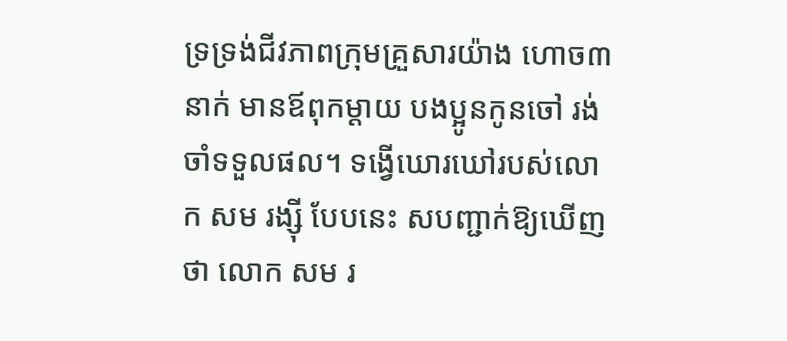ទ្រទ្រង់ជីវភាពក្រុមគ្រួសារយ៉ាង ហោច៣នាក់ មានឪពុកម្តាយ បងប្អូនកូនចៅ រង់ចាំទទួលផល។ ទង្វើឃោរឃៅរបស់លោក សម រង្ស៊ី បែបនេះ សបញ្ជាក់ឱ្យឃើញថា លោក សម រ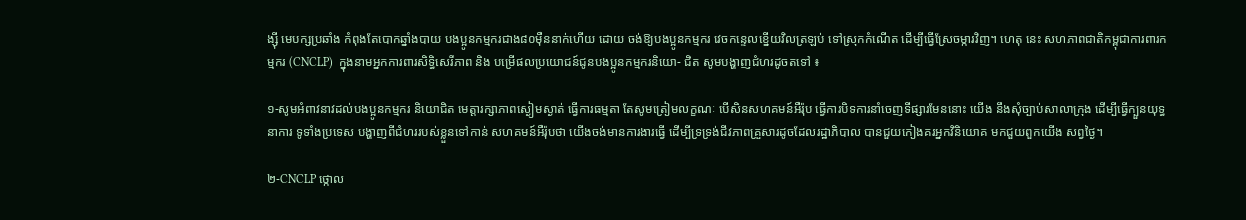ង្ស៊ី មេបក្សប្រឆាំង កំពុងតែបោកឆ្នាំងបាយ បងប្អូនកម្មករជាង៨០ម៉ឺននាក់ហើយ ដោយ ចង់ឱ្យបងប្អូនកម្មករ វេចកន្ទេលខ្នើយវិលត្រឡប់ ទៅស្រុកកំណើត ដើម្បីធ្វើស្រែចម្ការវិញ។ ហេតុ នេះ សហភាពជាតិកម្ពុជាការពារកម្មករ (CNCLP)  ក្នុងនាមអ្នកការពារសិទ្ធិសេរីភាព និង បម្រើផលប្រយោជន៍ជូនបងប្អូនកម្មករនិយោ- ជិត សូមបង្ហាញជំហរដូចតទៅ ៖

១-សូមអំពាវនាវដល់បងប្អូនកម្មករ និយោជិត មេត្តារក្សាភាពស្ងៀមស្ងាត់ ធ្វើការធម្មតា តែសូមត្រៀមលក្ខណៈ បើសិនសហគមន៍អឺរ៉ុប ធ្វើការបិទការនាំចេញទីផ្សារមែននោះ យើង នឹងសុំច្បាប់សាលាក្រុង ដើម្បីធ្វើក្បួនយុទ្ធនាការ ទូទាំងប្រទេស បង្ហាញពីជំហររបស់ខ្លួនទៅកាន់ សហគមន៍អឺរ៉ុបថា យើងចង់មានការងារធ្វើ ដើម្បីទ្រទ្រង់ជីវភាពគ្រួសារដូចដែលរដ្ឋាភិបាល បានជួយកៀងគរអ្នកវិនិយោគ មកជួយពួកយើង សព្វថ្ងៃ។

២-CNCLP ថ្កោល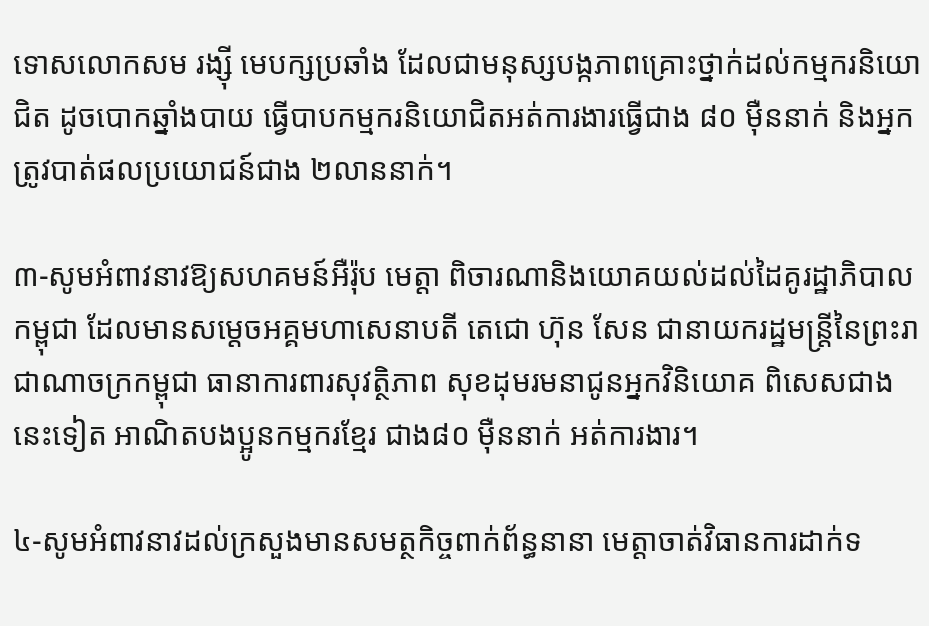ទោសលោកសម រង្ស៊ី មេបក្សប្រឆាំង ដែលជាមនុស្សបង្កភាពគ្រោះថ្នាក់ដល់កម្មករនិយោជិត ដូចបោកឆ្នាំងបាយ ធ្វើបាបកម្មករនិយោជិតអត់ការងារធ្វើជាង ៨០ ម៉ឺននាក់ និងអ្នកត្រូវបាត់ផលប្រយោជន៍ជាង ២លាននាក់។

៣-សូមអំពាវនាវឱ្យសហគមន៍អឺរ៉ុប មេត្តា ពិចារណានិងយោគយល់ដល់ដៃគូរដ្ឋាភិបាល កម្ពុជា ដែលមានសម្តេចអគ្គមហាសេនាបតី តេជោ ហ៊ុន សែន ជានាយករដ្ឋមន្ត្រីនៃព្រះរាជាណាចក្រកម្ពុជា ធានាការពារសុវត្ថិភាព សុខដុមរមនាជូនអ្នកវិនិយោគ ពិសេសជាង នេះទៀត អាណិតបងប្អូនកម្មករខ្មែរ ជាង៨០ ម៉ឺននាក់ អត់ការងារ។

៤-សូមអំពាវនាវដល់ក្រសួងមានសមត្ថកិច្ចពាក់ព័ន្ធនានា មេត្តាចាត់វិធានការដាក់ទ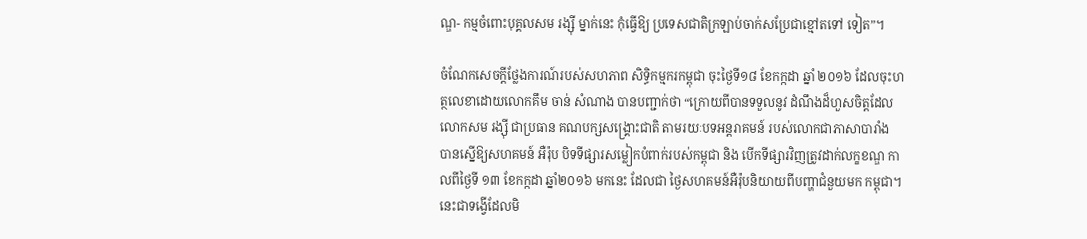ណ្ឌ- កម្មចំពោះបុគ្គលសម រង្ស៊ី ម្នាក់នេះ កុំធ្វើឱ្យ ប្រទេសជាតិក្រឡាប់ចាក់សប្រែជាខ្មៅតទៅ ទៀត”។

ចំណែកសេចក្តីថ្លែងការណ៍របស់សហភាព សិទ្ធិកម្មករកម្ពុជា ចុះថ្ងៃទី១៨ ខែកក្កដា ឆ្នាំ ២០១៦ ដែលចុះហត្ថលេខាដោយលោកគឹម ចាន់ សំណាង បានបញ្ជាក់ថា “ក្រោយពីបានទទួលនូវ ដំណឹងដ៏ហួសចិត្តដែលលោកសម រង្ស៊ី ជាប្រធាន គណបក្សសង្គ្រោះជាតិ តាមរយៈបទអន្តរាគមន៍ របស់លោកជាភាសាបារាំង បានស្នើឱ្យសហគមន៍ អឺរ៉ុប បិទទីផ្សារសម្លៀកបំពាក់របស់កម្ពុជា និង បើកទីផ្សារវិញត្រូវដាក់លក្ខខណ្ឌ កាលពីថ្ងៃទី ១៣ ខែកក្កដា ឆ្នាំ២០១៦ មកនេះ ដែលជា ថ្ងៃសហគមន៍អឺរ៉ុបនិយាយពីបញ្ហាជំនួយមក កម្ពុជា។ នេះជាទង្វើដែលមិ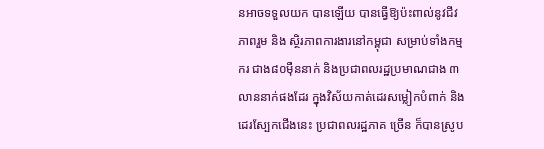នអាចទទួលយក បានឡើយ បានធ្វើឱ្យប៉ះពាល់នូវជីវភាពរួម និង ស្ថិរភាពការងារនៅកម្ពុជា សម្រាប់ទាំងកម្មករ ជាង៨០ម៉ឺននាក់ និងប្រជាពលរដ្ឋប្រមាណជាង ៣លាននាក់ផងដែរ ក្នុងវិស័យកាត់ដេរសម្លៀកបំពាក់ និងដេរស្បែកជើងនេះ ប្រជាពលរដ្ឋភាគ ច្រើន ក៏បានស្រូប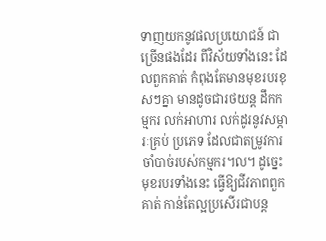ទាញយកនូវផលប្រយោជន៍ ជាច្រើនផងដែរ ពីវិស័យទាំងនេះ ដែលពួកគាត់ កំពុងតែមានមុខរបរខុសៗគ្នា មានដូចជារថយន្ត ដឹកកម្មករ លក់អាហារ លក់ដូរនូវសម្ភារៈគ្រប់ ប្រភេទ ដែលជាតម្រូវការចាំបាច់របស់កម្មករ៘ ដូច្នេះមុខរបរទាំងនេះ ធ្វើឱ្យជីវភាពពួកគាត់ កាន់តែល្អប្រសើរជាបន្ត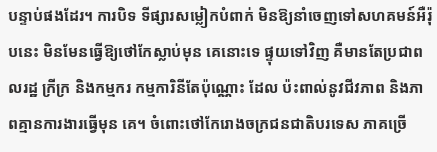បន្ទាប់ផងដែរ។ ការបិទ ទីផ្សារសម្លៀកបំពាក់ មិនឱ្យនាំចេញទៅសហគមន៍អឺរ៉ុបនេះ មិនមែនធ្វើឱ្យថៅកែស្លាប់មុន គេនោះទេ ផ្ទុយទៅវិញ គឺមានតែប្រជាពលរដ្ឋ ក្រីក្រ និងកម្មករ កម្មការិនីតែប៉ុណ្ណោះ ដែល ប៉ះពាល់នូវជីវភាព និងភាពគ្មានការងារធ្វើមុន គេ។ ចំពោះថៅកែរោងចក្រជនជាតិបរទេស ភាគច្រើ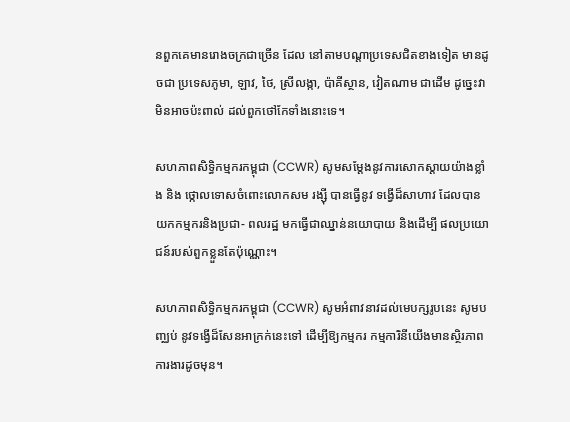នពួកគេមានរោងចក្រជាច្រើន ដែល នៅតាមបណ្តាប្រទេសជិតខាងទៀត មានដូចជា ប្រទេសភូមា, ឡាវ, ថៃ, ស្រីលង្កា, ប៉ាគីស្ថាន, វៀតណាម ជាដើម ដូច្នេះវាមិនអាចប៉ះពាល់ ដល់ពួកថៅកែទាំងនោះទេ។

សហភាពសិទ្ធិកម្មករកម្ពុជា (CCWR) សូមសម្តែងនូវការសោកស្តាយយ៉ាងខ្លាំង និង ថ្កោលទោសចំពោះលោកសម រង្ស៊ី បានធ្វើនូវ ទង្វើដ៏សាហាវ ដែលបានយកកម្មករនិងប្រជា- ពលរដ្ឋ មកធ្វើជាឈ្នាន់នយោបាយ និងដើម្បី ផលប្រយោជន៍របស់ពួកខ្លួនតែប៉ុណ្ណោះ។

សហភាពសិទ្ធិកម្មករកម្ពុជា (CCWR) សូមអំពាវនាវដល់មេបក្សរូបនេះ សូមបញ្ឈប់ នូវទង្វើដ៏សែនអាក្រក់នេះទៅ ដើម្បីឱ្យកម្មករ កម្មការិនីយើងមានស្ថិរភាពការងារដូចមុន។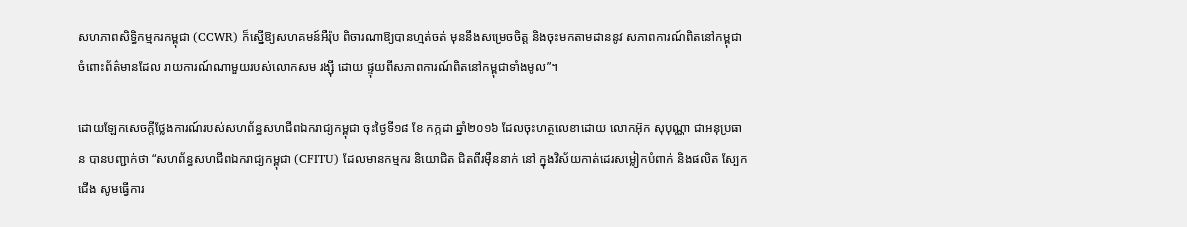សហភាពសិទ្ធិកម្មករកម្ពុជា (CCWR) ក៏ស្នើឱ្យសហគមន៍អឺរ៉ុប ពិចារណាឱ្យបានហ្មត់ចត់ មុននឹងសម្រេចចិត្ត និងចុះមកតាមដាននូវ សភាពការណ៍ពិតនៅកម្ពុជា ចំពោះព័ត៌មានដែល រាយការណ៍ណាមួយរបស់លោកសម រង្ស៊ី ដោយ ផ្ទុយពីសភាពការណ៍ពិតនៅកម្ពុជាទាំងមូល”។

ដោយឡែកសេចក្តីថ្លែងការណ៍របស់សហព័ន្ធសហជីពឯករាជ្យកម្ពុជា ចុះថ្ងៃទី១៨ ខែ កក្កដា ឆ្នាំ២០១៦ ដែលចុះហត្ថលេខាដោយ លោកអ៊ុក សុបុណ្ណា ជាអនុប្រធាន បានបញ្ជាក់ថា “សហព័ន្ធសហជីពឯករាជ្យកម្ពុជា (CFITU) ដែលមានកម្មករ និយោជិត ជិតពីរម៉ឺននាក់ នៅ ក្នុងវិស័យកាត់ដេរសម្លៀកបំពាក់ និងផលិត ស្បែកជើង សូមធ្វើការ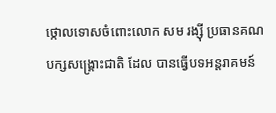ថ្កោលទោសចំពោះលោក សម រង្ស៊ី ប្រធានគណបក្សសង្គ្រោះជាតិ ដែល បានធ្វើបទអន្តរាគមន៍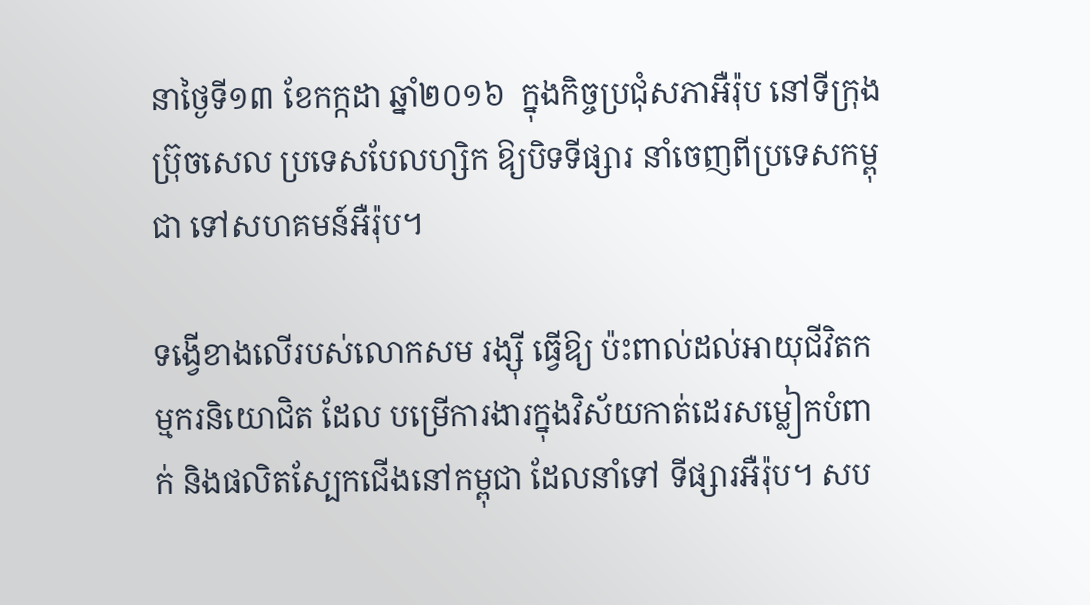នាថ្ងៃទី១៣ ខែកក្កដា ឆ្នាំ២០១៦  ក្នុងកិច្ចប្រជុំសភាអឺរ៉ុប នៅទីក្រុង ប៊្រុចសេល ប្រទេសបែលហ្សិក ឱ្យបិទទីផ្សារ នាំចេញពីប្រទេសកម្ពុជា ទៅសហគមន៍អឺរ៉ុប។

ទង្វើខាងលើរបស់លោកសម រង្ស៊ី ធ្វើឱ្យ ប៉ះពាល់ដល់អាយុជីវិតកម្មករនិយោជិត ដែល បម្រើការងារក្នុងវិស័យកាត់ដេរសម្លៀកបំពាក់ និងផលិតស្បែកជើងនៅកម្ពុជា ដែលនាំទៅ ទីផ្សារអឺរ៉ុប។ សប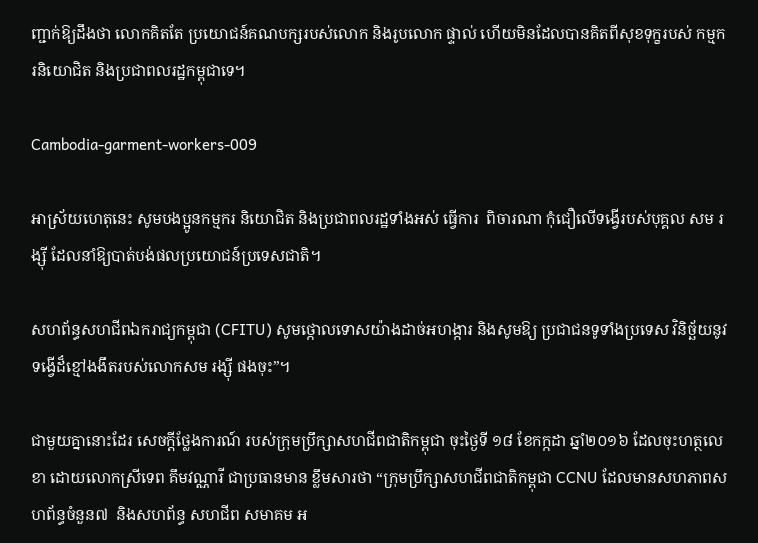ញ្ជាក់ឱ្យដឹងថា លោកគិតតែ ប្រយោជន៍គណបក្សរបស់លោក និងរូបលោក ផ្ទាល់ ហើយមិនដែលបានគិតពីសុខទុក្ខរបស់ កម្មករនិយោជិត និងប្រជាពលរដ្ឋកម្ពុជាទេ។

Cambodia-garment-workers-009

អាស្រ័យហេតុនេះ សូមបងប្អូនកម្មករ និយោជិត និងប្រជាពលរដ្ឋទាំងអស់ ធ្វើការ  ពិចារណា កុំជឿលើទង្វើរបស់បុគ្គល សម រង្ស៊ី ដែលនាំឱ្យបាត់បង់ផលប្រយោជន៍ប្រទេសជាតិ។

សហព័ន្ធសហជីពឯករាជ្យកម្ពុជា (CFITU) សូមថ្កោលទោសយ៉ាងដាច់អហង្ការ និងសូមឱ្យ ប្រជាជនទូទាំងប្រទេស វិនិច្ឆ័យនូវទង្វើដ៏ខ្មៅងងឹតរបស់លោកសម រង្ស៊ី ផងចុះ”។

ជាមួយគ្នានោះដែរ សេចក្តីថ្លែងការណ៍ របស់ក្រុមប្រឹក្សាសហជីពជាតិកម្ពុជា ចុះថ្ងៃទី ១៨ ខែកក្កដា ឆ្នាំ២០១៦ ដែលចុះហត្ថលេខា ដោយលោកស្រីទេព គឹមវណ្ណារី ជាប្រធានមាន ខ្លឹមសារថា “ក្រុមប្រឹក្សាសហជីពជាតិកម្ពុជា CCNU ដែលមានសហភាពសហព័ន្ធចំនួន៧  និងសហព័ន្ធ សហជីព សមាគម អ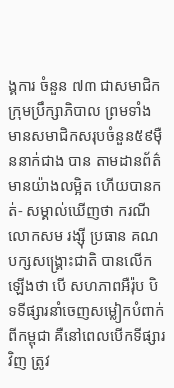ង្គការ ចំនួន ៧៣ ជាសមាជិកក្រុមប្រឹក្សាភិបាល ព្រមទាំង មានសមាជិកសរុបចំនួន៥៩ម៉ឺននាក់ជាង បាន តាមដានព័ត៌មានយ៉ាងលម្អិត ហើយបានកត់- សម្គាល់ឃើញថា ករណីលោកសម រង្ស៊ី ប្រធាន គណបក្សសង្គ្រោះជាតិ បានលើកឡើងថា បើ សហភាពអឺរ៉ុប បិទទីផ្សារនាំចេញសម្លៀកបំពាក់ ពីកម្ពុជា គឺនៅពេលបើកទីផ្សារវិញ ត្រូវ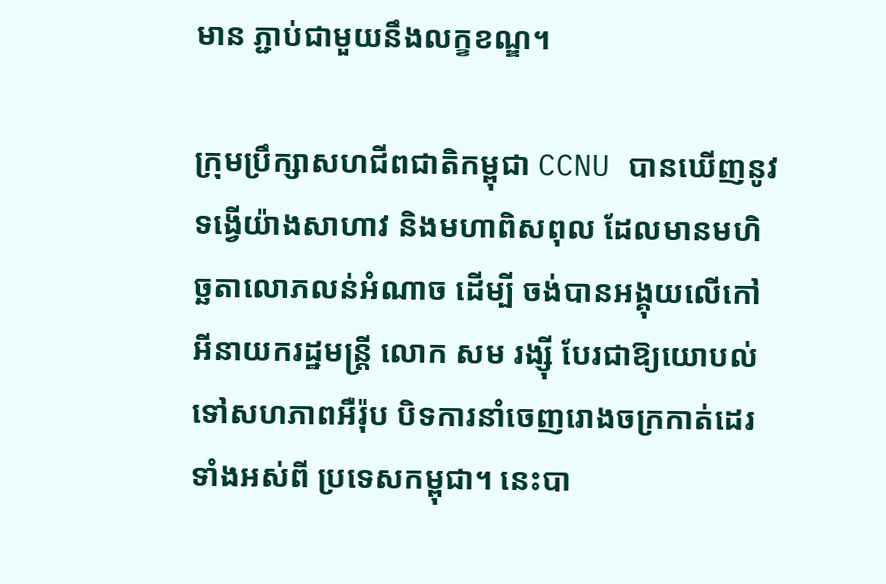មាន ភ្ជាប់ជាមួយនឹងលក្ខខណ្ឌ។

ក្រុមប្រឹក្សាសហជីពជាតិកម្ពុជា CCNU បានឃើញនូវទង្វើយ៉ាងសាហាវ និងមហាពិសពុល ដែលមានមហិច្ឆតាលោភលន់អំណាច ដើម្បី ចង់បានអង្គុយលើកៅអីនាយករដ្ឋមន្ត្រី លោក សម រង្ស៊ី បែរជាឱ្យយោបល់ទៅសហភាពអឺរ៉ុប បិទការនាំចេញរោងចក្រកាត់ដេរទាំងអស់ពី ប្រទេសកម្ពុជា។ នេះបា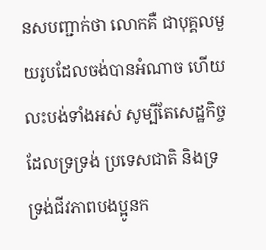នសបញ្ជាក់ថា លោកគឺ ជាបុគ្គលមួយរូបដែលចង់បានអំណាច ហើយ លះបង់ទាំងអស់ សូម្បីតែសេដ្ឋកិច្ចដែលទ្រទ្រង់ ប្រទេសជាតិ និងទ្រទ្រង់ជីវភាពបងប្អូនក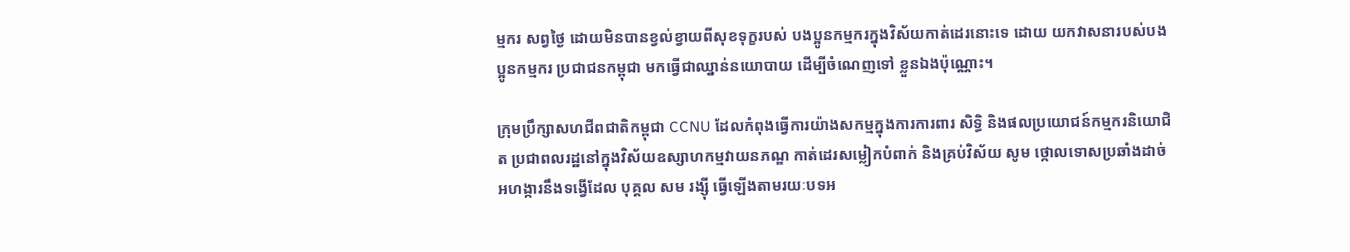ម្មករ សព្វថ្ងៃ ដោយមិនបានខ្វល់ខ្វាយពីសុខទុក្ខរបស់ បងប្អូនកម្មករក្នុងវិស័យកាត់ដេរនោះទេ ដោយ យកវាសនារបស់បងប្អូនកម្មករ ប្រជាជនកម្ពុជា មកធ្វើជាឈ្នាន់នយោបាយ ដើម្បីចំណេញទៅ ខ្លួនឯងប៉ុណ្ណោះ។

ក្រុមប្រឹក្សាសហជីពជាតិកម្ពុជា CCNU ដែលកំពុងធ្វើការយ៉ាងសកម្មក្នុងការការពារ សិទ្ធិ និងផលប្រយោជន៍កម្មករនិយោជិត ប្រជាពលរដ្ឋនៅក្នុងវិស័យឧស្សាហកម្មវាយនភណ្ឌ កាត់ដេរសម្លៀកបំពាក់ និងគ្រប់វិស័យ សូម ថ្កោលទោសប្រឆាំងដាច់អហង្ការនឹងទង្វើដែល បុគ្គល សម រង្ស៊ី ធ្វើឡើងតាមរយៈបទអ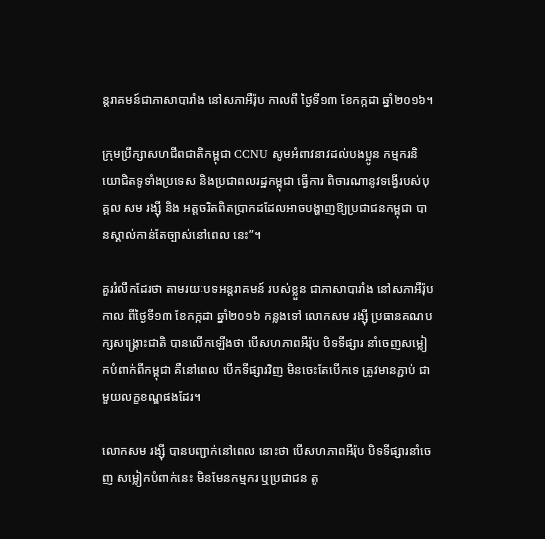ន្តរាគមន៍ជាភាសាបារាំង នៅសភាអឺរ៉ុប កាលពី ថ្ងៃទី១៣ ខែកក្កដា ឆ្នាំ២០១៦។

ក្រុមប្រឹក្សាសហជីពជាតិកម្ពុជា CCNU សូមអំពាវនាវដល់បងប្អូន កម្មករនិយោជិតទូទាំងប្រទេស និងប្រជាពលរដ្ឋកម្ពុជា ធ្វើការ ពិចារណានូវទង្វើរបស់បុគ្គល សម រង្ស៊ី និង អត្តចរិតពិតប្រាកដដែលអាចបង្ហាញឱ្យប្រជាជនកម្ពុជា បានស្គាល់កាន់តែច្បាស់នៅពេល នេះ”។

គួររំលឹកដែរថា តាមរយៈបទអន្តរាគមន៍ របស់ខ្លួន ជាភាសាបារាំង នៅសភាអឺរ៉ុប កាល ពីថ្ងៃទី១៣ ខែកក្កដា ឆ្នាំ២០១៦ កន្លងទៅ លោកសម រង្ស៊ី ប្រធានគណបក្សសង្គ្រោះជាតិ បានលើកឡើងថា បើសហភាពអឺរ៉ុប បិទទីផ្សារ នាំចេញសម្លៀកបំពាក់ពីកម្ពុជា គឺនៅពេល បើកទីផ្សារវិញ មិនចេះតែបើកទេ ត្រូវមានភ្ជាប់ ជាមួយលក្ខខណ្ឌផងដែរ។

លោកសម រង្ស៊ី បានបញ្ជាក់នៅពេល នោះថា បើសហភាពអឺរ៉ុប បិទទីផ្សារនាំចេញ សម្លៀកបំពាក់នេះ មិនមែនកម្មករ ឬប្រជាជន តូ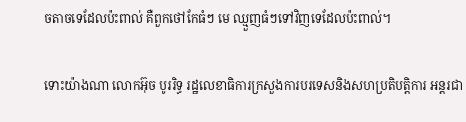ចតាចទេដែលប៉ះពាល់ គឺពួកថៅកែធំៗ មេ ឈ្មួញធំៗទៅវិញទេដែលប៉ះពាល់។

ទោះយ៉ាងណា លោកអ៊ុច បូររិទ្ធ រដ្ឋលេខាធិការក្រសួងការបរទេសនិងសហប្រតិបត្តិការ អន្តរជា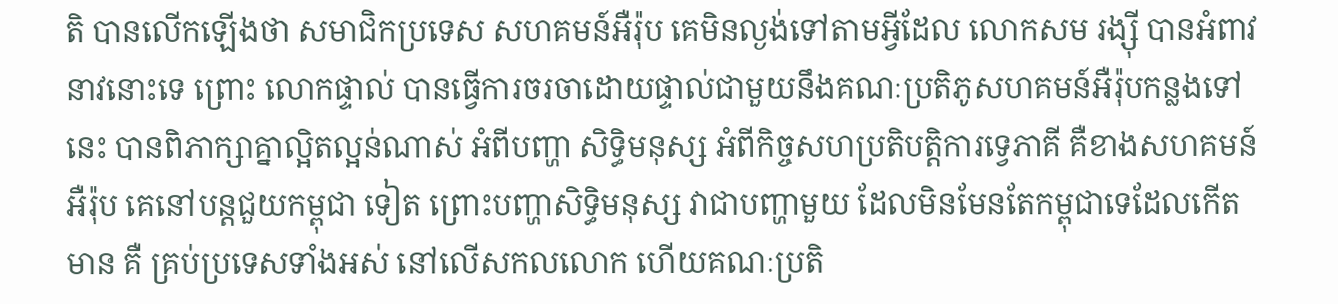តិ បានលើកឡើងថា សមាជិកប្រទេស សហគមន៍អឺរ៉ុប គេមិនល្ងង់ទៅតាមអ្វីដែល លោកសម រង្ស៊ី បានអំពាវនាវនោះទេ ព្រោះ លោកផ្ទាល់ បានធ្វើការចរចាដោយផ្ទាល់ជាមួយនឹងគណៈប្រតិភូសហគមន៍អឺរ៉ុបកន្លងទៅ នេះ បានពិភាក្សាគ្នាល្អិតល្អន់ណាស់ អំពីបញ្ហា សិទ្ធិមនុស្ស អំពីកិច្ចសហប្រតិបត្តិការទ្វេភាគី គឺខាងសហគមន៍អឺរ៉ុប គេនៅបន្តជួយកម្ពុជា ទៀត ព្រោះបញ្ហាសិទ្ធិមនុស្ស វាជាបញ្ហាមួយ ដែលមិនមែនតែកម្ពុជាទេដែលកើតមាន គឺ គ្រប់ប្រទេសទាំងអស់ នៅលើសកលលោក ហើយគណៈប្រតិ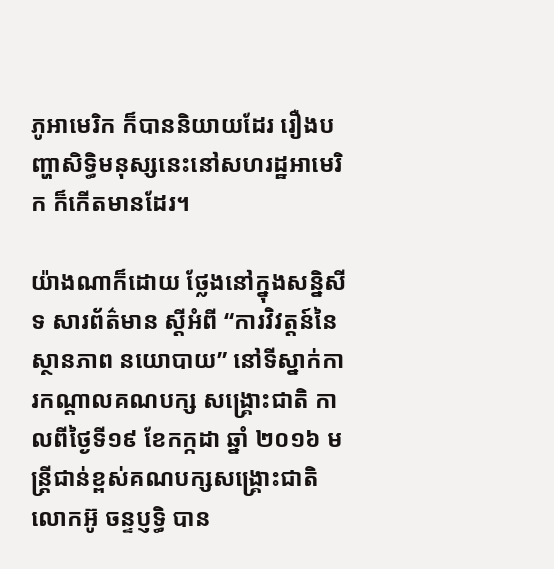ភូអាមេរិក ក៏បាននិយាយដែរ រឿងបញ្ហាសិទ្ធិមនុស្សនេះនៅសហរដ្ឋអាមេរិក ក៏កើតមានដែរ។

យ៉ាងណាក៏ដោយ ថ្លែងនៅក្នុងសន្និសីទ សារព័ត៌មាន ស្តីអំពី “ការវិវត្តន៍នៃស្ថានភាព នយោបាយ” នៅទីស្នាក់ការកណ្តាលគណបក្ស សង្គ្រោះជាតិ កាលពីថ្ងៃទី១៩ ខែកក្កដា ឆ្នាំ ២០១៦ មន្ត្រីជាន់ខ្ពស់គណបក្សសង្គ្រោះជាតិ លោកអ៊ូ ចន្ទប្ញទ្ធិ បាន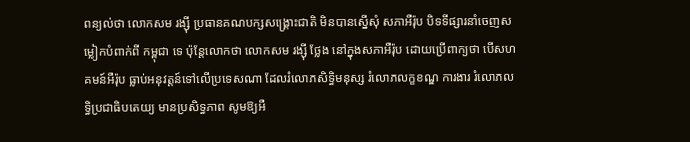ពន្យល់ថា លោកសម រង្ស៊ី ប្រធានគណបក្សសង្គ្រោះជាតិ មិនបានស្នើសុំ សភាអឺរ៉ុប បិទទីផ្សារនាំចេញសម្លៀកបំពាក់ពី កម្ពុជា ទេ ប៉ុន្តែលោកថា លោកសម រង្ស៊ី ថ្លែង នៅក្នុងសភាអឺរ៉ុប ដោយប្រើពាក្យថា បើសហគមន៍អឺរ៉ុប ធ្លាប់អនុវត្តន៍ទៅលើប្រទេសណា ដែលរំលោភសិទ្ធិមនុស្ស រំលោភលក្ខខណ្ឌ ការងារ រំលោភលទ្ធិប្រជាធិបតេយ្យ មានប្រសិទ្ធភាព សូមឱ្យអឺ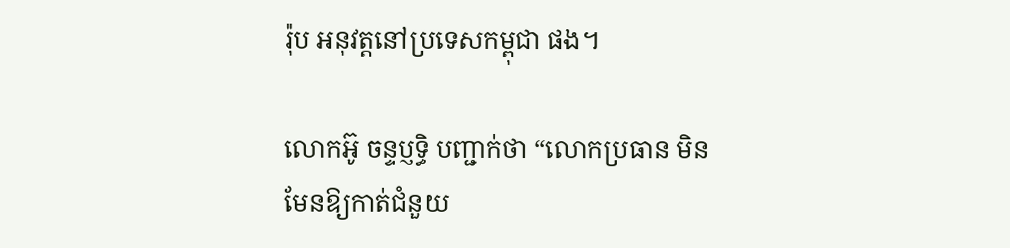រ៉ុប អនុវត្តនៅប្រទេសកម្ពុជា ផង។

លោកអ៊ូ ចន្ទប្ញទ្ធិ បញ្ជាក់ថា “លោកប្រធាន មិនមែនឱ្យកាត់ជំនួយ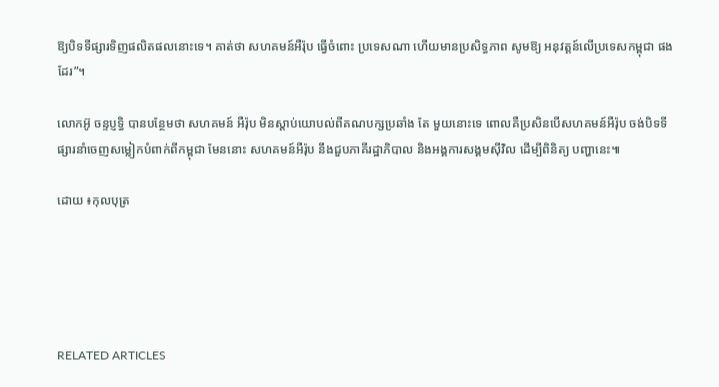ឱ្យបិទទីផ្សារទិញផលិតផលនោះទេ។ គាត់ថា សហគមន៍អឺរ៉ុប ធ្វើចំពោះ ប្រទេសណា ហើយមានប្រសិទ្ធភាព សូមឱ្យ អនុវត្តន៍លើប្រទេសកម្ពុជា ផងដែរ”។

លោកអ៊ូ ចន្ទប្ញទ្ធិ បានបន្ថែមថា សហគមន៍ អឺរ៉ុប មិនស្តាប់យោបល់ពីគណបក្សប្រឆាំង តែ មួយនោះទេ ពោលគឺប្រសិនបើសហគមន៍អឺរ៉ុប ចង់បិទទីផ្សារនាំចេញសម្លៀកបំពាក់ពីកម្ពុជា មែននោះ សហគមន៍អឺរ៉ុប នឹងជួបភាគីរដ្ឋាភិបាល និងអង្គការសង្គមស៊ីវិល ដើម្បីពិនិត្យ បញ្ហានេះ៕

ដោយ ៖កុលបុត្រ





RELATED ARTICLES